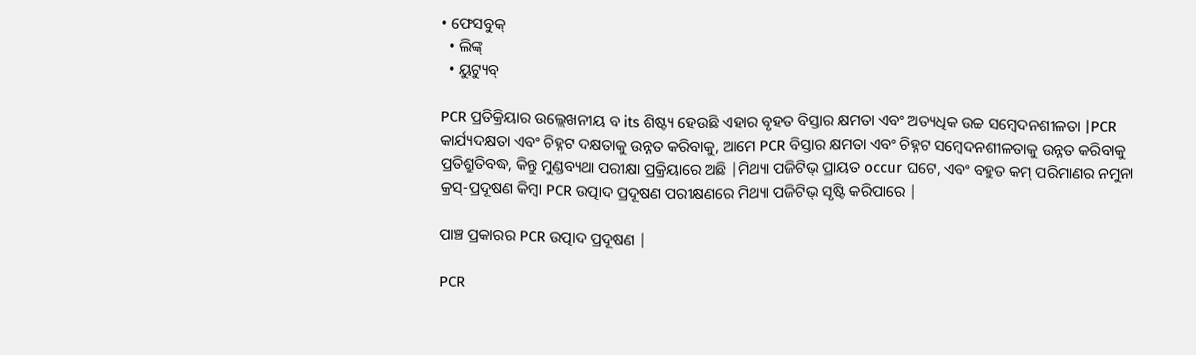• ଫେସବୁକ୍
  • ଲିଙ୍କ୍
  • ୟୁଟ୍ୟୁବ୍

PCR ପ୍ରତିକ୍ରିୟାର ଉଲ୍ଲେଖନୀୟ ବ its ଶିଷ୍ଟ୍ୟ ହେଉଛି ଏହାର ବୃହତ ବିସ୍ତାର କ୍ଷମତା ଏବଂ ଅତ୍ୟଧିକ ଉଚ୍ଚ ସମ୍ବେଦନଶୀଳତା |PCR କାର୍ଯ୍ୟଦକ୍ଷତା ଏବଂ ଚିହ୍ନଟ ଦକ୍ଷତାକୁ ଉନ୍ନତ କରିବାକୁ, ଆମେ PCR ବିସ୍ତାର କ୍ଷମତା ଏବଂ ଚିହ୍ନଟ ସମ୍ବେଦନଶୀଳତାକୁ ଉନ୍ନତ କରିବାକୁ ପ୍ରତିଶ୍ରୁତିବଦ୍ଧ, କିନ୍ତୁ ମୁଣ୍ଡବ୍ୟଥା ପରୀକ୍ଷା ପ୍ରକ୍ରିୟାରେ ଅଛି |ମିଥ୍ୟା ପଜିଟିଭ୍ ପ୍ରାୟତ occur ଘଟେ, ଏବଂ ବହୁତ କମ୍ ପରିମାଣର ନମୁନା କ୍ରସ୍-ପ୍ରଦୂଷଣ କିମ୍ବା PCR ଉତ୍ପାଦ ପ୍ରଦୂଷଣ ପରୀକ୍ଷଣରେ ମିଥ୍ୟା ପଜିଟିଭ୍ ସୃଷ୍ଟି କରିପାରେ |

ପାଞ୍ଚ ପ୍ରକାରର PCR ଉତ୍ପାଦ ପ୍ରଦୂଷଣ |

PCR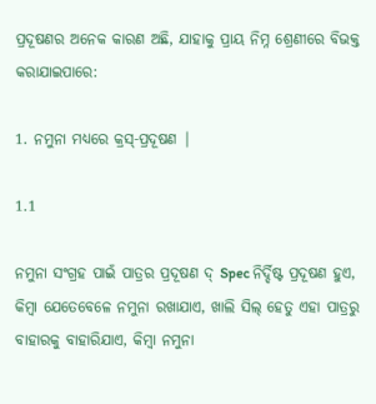ପ୍ରଦୂଷଣର ଅନେକ କାରଣ ଅଛି, ଯାହାକୁ ପ୍ରାୟ ନିମ୍ନ ଶ୍ରେଣୀରେ ବିଭକ୍ତ କରାଯାଇପାରେ:

1. ନମୁନା ମଧ୍ୟରେ କ୍ରସ୍-ପ୍ରଦୂଷଣ |

1.1

ନମୁନା ସଂଗ୍ରହ ପାଇଁ ପାତ୍ରର ପ୍ରଦୂଷଣ ଦ୍ Spec ନିର୍ଦ୍ଦିଷ୍ଟ ପ୍ରଦୂଷଣ ହୁଏ, କିମ୍ବା ଯେତେବେଳେ ନମୁନା ରଖାଯାଏ, ଖାଲି ସିଲ୍ ହେତୁ ଏହା ପାତ୍ରରୁ ବାହାରକୁ ବାହାରିଯାଏ, କିମ୍ବା ନମୁନା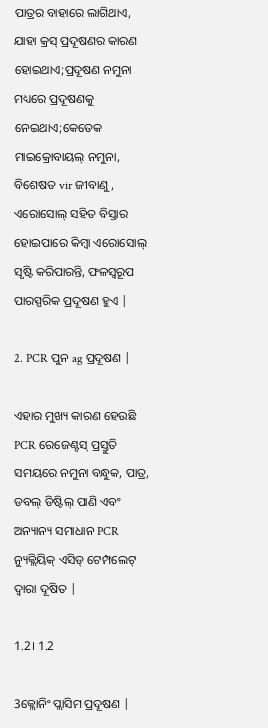ପାତ୍ରର ବାହାରେ ଲାଗିଥାଏ, ଯାହା କ୍ରସ୍ ପ୍ରଦୂଷଣର କାରଣ ହୋଇଥାଏ;ପ୍ରଦୂଷଣ ନମୁନା ମଧ୍ୟରେ ପ୍ରଦୂଷଣକୁ ନେଇଥାଏ;କେତେକ ମାଇକ୍ରୋବାୟଲ୍ ନମୁନା, ବିଶେଷତ vir ଜୀବାଣୁ, ଏରୋସୋଲ୍ ସହିତ ବିସ୍ତାର ହୋଇପାରେ କିମ୍ବା ଏରୋସୋଲ୍ ସୃଷ୍ଟି କରିପାରନ୍ତି, ଫଳସ୍ୱରୂପ ପାରସ୍ପରିକ ପ୍ରଦୂଷଣ ହୁଏ |

2. PCR ପୁନ ag ପ୍ରଦୂଷଣ |

ଏହାର ମୁଖ୍ୟ କାରଣ ହେଉଛି PCR ରେଜେଣ୍ଟସ୍ ପ୍ରସ୍ତୁତି ସମୟରେ ନମୁନା ବନ୍ଧୁକ, ପାତ୍ର, ଡବଲ୍ ଡିଷ୍ଟିଲ୍ ପାଣି ଏବଂ ଅନ୍ୟାନ୍ୟ ସମାଧାନ PCR ନ୍ୟୁକ୍ଲିୟିକ୍ ଏସିଡ୍ ଟେମ୍ପଲେଟ୍ ଦ୍ୱାରା ଦୂଷିତ |

1.2। 1.2

3କ୍ଲୋନିଂ ପ୍ଲାସିମ ପ୍ରଦୂଷଣ |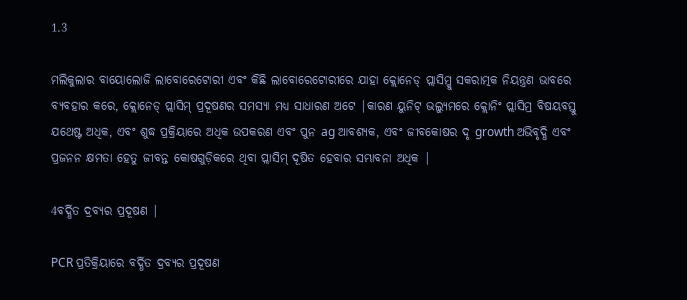1.3

ମଲିକୁଲାର ବାୟୋଲୋଜି ଲାବୋରେଟୋରୀ ଏବଂ କିଛି ଲାବୋରେଟୋରୀରେ ଯାହା କ୍ଲୋନେଡ୍ ପ୍ଲାସିମ୍କୁ ସକରାତ୍ମକ ନିୟନ୍ତ୍ରଣ ଭାବରେ ବ୍ୟବହାର କରେ, କ୍ଲୋନେଡ୍ ପ୍ଲାସିମ୍ ପ୍ରଦୂଷଣର ସମସ୍ୟା ମଧ୍ୟ ସାଧାରଣ ଅଟେ |କାରଣ ୟୁନିଟ୍ ଭଲ୍ୟୁମରେ କ୍ଲୋନିଂ ପ୍ଲାସିମ୍ର ବିଷୟବସ୍ତୁ ଯଥେଷ୍ଟ ଅଧିକ, ଏବଂ ଶୁଦ୍ଧ ପ୍ରକ୍ରିୟାରେ ଅଧିକ ଉପକରଣ ଏବଂ ପୁନ ag ଆବଶ୍ୟକ, ଏବଂ ଜୀବକୋଷର ଦୃ growth ଅଭିବୃଦ୍ଧି ଏବଂ ପ୍ରଜନନ କ୍ଷମତା ହେତୁ ଜୀବନ୍ତ କୋଷଗୁଡ଼ିକରେ ଥିବା ପ୍ଲାସିମ୍ ଦୂଷିତ ହେବାର ସମ୍ଭାବନା ଅଧିକ |

4ବର୍ଦ୍ଧିତ ଦ୍ରବ୍ୟର ପ୍ରଦୂଷଣ |

PCR ପ୍ରତିକ୍ରିୟାରେ ବର୍ଦ୍ଧିତ ଦ୍ରବ୍ୟର ପ୍ରଦୂଷଣ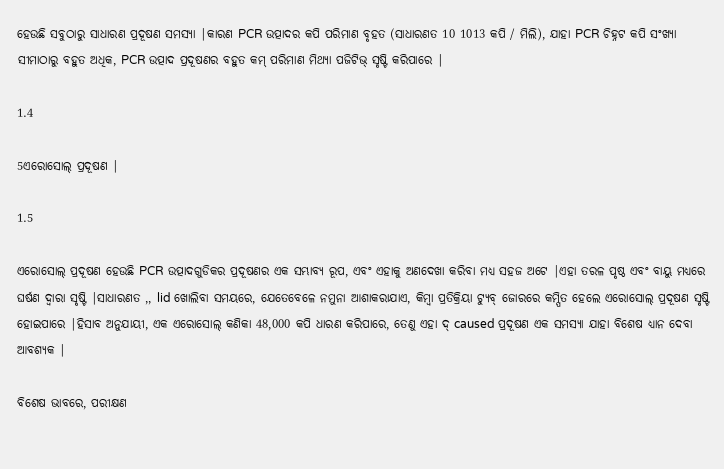ହେଉଛି ସବୁଠାରୁ ସାଧାରଣ ପ୍ରଦୂଷଣ ସମସ୍ୟା |କାରଣ PCR ଉତ୍ପାଦର କପି ପରିମାଣ ବୃହତ (ସାଧାରଣତ 10 1013 କପି / ମିଲି), ଯାହା PCR ଚିହ୍ନଟ କପି ସଂଖ୍ୟା ସୀମାଠାରୁ ବହୁତ ଅଧିକ, PCR ଉତ୍ପାଦ ପ୍ରଦୂଷଣର ବହୁତ କମ୍ ପରିମାଣ ମିଥ୍ୟା ପଜିଟିଭ୍ ସୃଷ୍ଟି କରିପାରେ |

1.4

5ଏରୋସୋଲ୍ ପ୍ରଦୂଷଣ |

1.5

ଏରୋସୋଲ୍ ପ୍ରଦୂଷଣ ହେଉଛି PCR ଉତ୍ପାଦଗୁଡିକର ପ୍ରଦୂଷଣର ଏକ ସମ୍ଭାବ୍ୟ ରୂପ, ଏବଂ ଏହାକୁ ଅଣଦେଖା କରିବା ମଧ୍ୟ ସହଜ ଅଟେ |ଏହା ତରଳ ପୃଷ୍ଠ ଏବଂ ବାୟୁ ମଧ୍ୟରେ ଘର୍ଷଣ ଦ୍ୱାରା ସୃଷ୍ଟି |ସାଧାରଣତ ,, lid ଖୋଲିବା ସମୟରେ, ଯେତେବେଳେ ନମୁନା ଆଶାକରାଯାଏ, କିମ୍ବା ପ୍ରତିକ୍ରିୟା ଟ୍ୟୁବ୍ ଜୋରରେ କମ୍ପିତ ହେଲେ ଏରୋସୋଲ୍ ପ୍ରଦୂଷଣ ସୃଷ୍ଟି ହୋଇପାରେ |ହିସାବ ଅନୁଯାୟୀ, ଏକ ଏରୋସୋଲ୍ କଣିକା 48,000 କପି ଧାରଣ କରିପାରେ, ତେଣୁ ଏହା ଦ୍ caused ପ୍ରଦୂଷଣ ଏକ ସମସ୍ୟା ଯାହା ବିଶେଷ ଧ୍ୟାନ ଦେବା ଆବଶ୍ୟକ |

ବିଶେଷ ଭାବରେ, ପରୀକ୍ଷଣ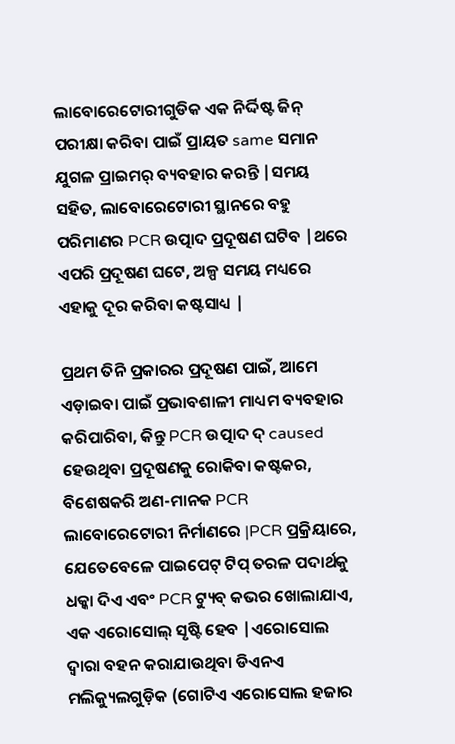ଲାବୋରେଟୋରୀଗୁଡିକ ଏକ ନିର୍ଦ୍ଦିଷ୍ଟ ଜିନ୍ ପରୀକ୍ଷା କରିବା ପାଇଁ ପ୍ରାୟତ same ସମାନ ଯୁଗଳ ପ୍ରାଇମର୍ ବ୍ୟବହାର କରନ୍ତି |ସମୟ ସହିତ, ଲାବୋରେଟୋରୀ ସ୍ଥାନରେ ବହୁ ପରିମାଣର PCR ଉତ୍ପାଦ ପ୍ରଦୂଷଣ ଘଟିବ |ଥରେ ଏପରି ପ୍ରଦୂଷଣ ଘଟେ, ଅଳ୍ପ ସମୟ ମଧ୍ୟରେ ଏହାକୁ ଦୂର କରିବା କଷ୍ଟସାଧ୍ୟ |

ପ୍ରଥମ ତିନି ପ୍ରକାରର ପ୍ରଦୂଷଣ ପାଇଁ, ଆମେ ଏଡ଼ାଇବା ପାଇଁ ପ୍ରଭାବଶାଳୀ ମାଧ୍ୟମ ବ୍ୟବହାର କରିପାରିବା, କିନ୍ତୁ PCR ଉତ୍ପାଦ ଦ୍ caused ହେଉଥିବା ପ୍ରଦୂଷଣକୁ ରୋକିବା କଷ୍ଟକର, ବିଶେଷକରି ଅଣ-ମାନକ PCR ଲାବୋରେଟୋରୀ ନିର୍ମାଣରେ |PCR ପ୍ରକ୍ରିୟାରେ, ଯେତେବେଳେ ପାଇପେଟ୍ ଟିପ୍ ତରଳ ପଦାର୍ଥକୁ ଧକ୍କା ଦିଏ ଏବଂ PCR ଟ୍ୟୁବ୍ କଭର ଖୋଲାଯାଏ, ଏକ ଏରୋସୋଲ୍ ସୃଷ୍ଟି ହେବ |ଏରୋସୋଲ ଦ୍ୱାରା ବହନ କରାଯାଉଥିବା ଡିଏନଏ ମଲିକ୍ୟୁଲଗୁଡ଼ିକ (ଗୋଟିଏ ଏରୋସୋଲ ହଜାର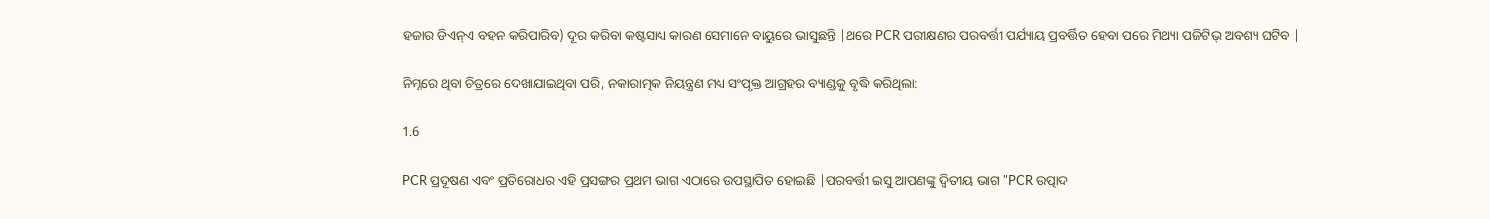ହଜାର ଡିଏନ୍ଏ ବହନ କରିପାରିବ) ଦୂର କରିବା କଷ୍ଟସାଧ୍ୟ କାରଣ ସେମାନେ ବାୟୁରେ ଭାସୁଛନ୍ତି |ଥରେ PCR ପରୀକ୍ଷଣର ପରବର୍ତ୍ତୀ ପର୍ଯ୍ୟାୟ ପ୍ରବର୍ତ୍ତିତ ହେବା ପରେ ମିଥ୍ୟା ପଜିଟିଭ୍ ଅବଶ୍ୟ ଘଟିବ |

ନିମ୍ନରେ ଥିବା ଚିତ୍ରରେ ଦେଖାଯାଇଥିବା ପରି, ନକାରାତ୍ମକ ନିୟନ୍ତ୍ରଣ ମଧ୍ୟ ସଂପୃକ୍ତ ଆଗ୍ରହର ବ୍ୟାଣ୍ଡକୁ ବୃଦ୍ଧି କରିଥିଲା:

1.6

PCR ପ୍ରଦୂଷଣ ଏବଂ ପ୍ରତିରୋଧର ଏହି ପ୍ରସଙ୍ଗର ପ୍ରଥମ ଭାଗ ଏଠାରେ ଉପସ୍ଥାପିତ ହୋଇଛି |ପରବର୍ତ୍ତୀ ଇସୁ ଆପଣଙ୍କୁ ଦ୍ୱିତୀୟ ଭାଗ "PCR ଉତ୍ପାଦ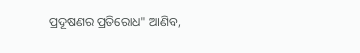ପ୍ରଦୂଷଣର ପ୍ରତିରୋଧ" ଆଣିବ,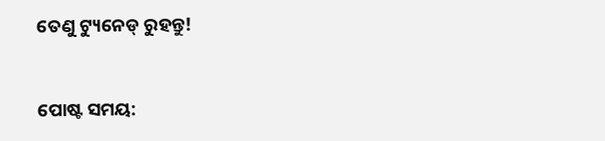ତେଣୁ ଟ୍ୟୁନେଡ୍ ରୁହନ୍ତୁ!


ପୋଷ୍ଟ ସମୟ: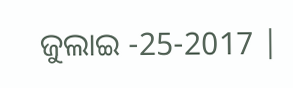ଜୁଲାଇ -25-2017 |